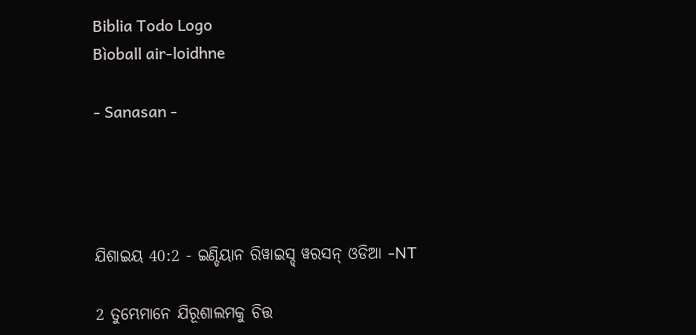Biblia Todo Logo
Bìoball air-loidhne

- Sanasan -




ଯିଶାଇୟ 40:2 - ଇଣ୍ଡିୟାନ ରିୱାଇସ୍ଡ୍ ୱରସନ୍ ଓଡିଆ -NT

2 ତୁମ୍ଭେମାନେ ଯିରୂଶାଲମକୁ ଚିତ୍ତ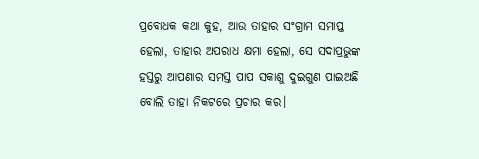ପ୍ରବୋଧକ କଥା କୁହ, ଆଉ ତାହାର ସଂଗ୍ରାମ ସମାପ୍ତ ହେଲା, ତାହାର ଅପରାଧ କ୍ଷମା ହେଲା, ସେ ସଦାପ୍ରଭୁଙ୍କ ହସ୍ତରୁ ଆପଣାର ସମସ୍ତ ପାପ ସକାଶୁ ଦୁଇଗୁଣ ପାଇଅଛି ବୋଲି ତାହା ନିକଟରେ ପ୍ରଚାର କର।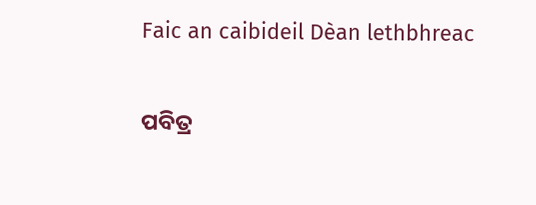Faic an caibideil Dèan lethbhreac

ପବିତ୍ର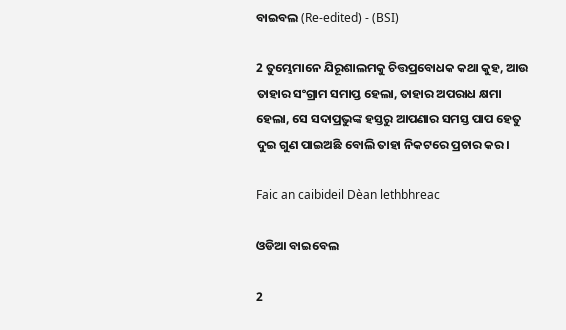ବାଇବଲ (Re-edited) - (BSI)

2 ତୁମ୍ଭେମାନେ ଯିରୂଶାଲମକୁ ଚିତ୍ତପ୍ରବୋଧକ କଥା କୁହ, ଆଉ ତାହାର ସଂଗ୍ରାମ ସମାପ୍ତ ହେଲା, ତାହାର ଅପରାଧ କ୍ଷମା ହେଲା, ସେ ସଦାପ୍ରଭୁଙ୍କ ହସ୍ତରୁ ଆପଣାର ସମସ୍ତ ପାପ ହେତୁ ଦୁଇ ଗୁଣ ପାଇଅଛି ବୋଲି ତାହା ନିକଟରେ ପ୍ରଚାର କର।

Faic an caibideil Dèan lethbhreac

ଓଡିଆ ବାଇବେଲ

2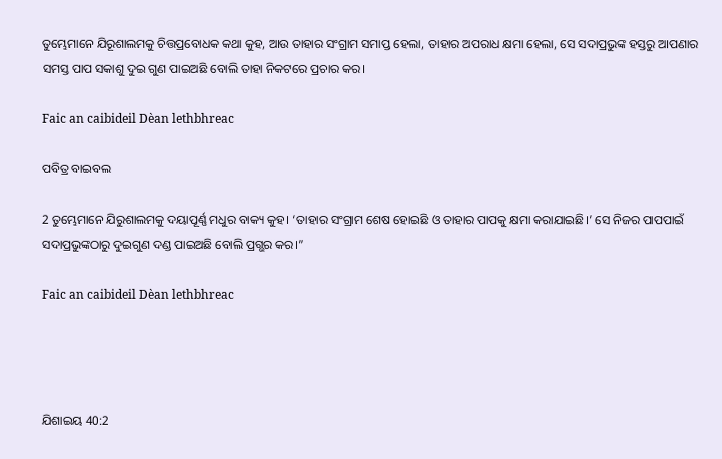ତୁମ୍ଭେମାନେ ଯିରୂଶାଲମକୁ ଚିତ୍ତପ୍ରବୋଧକ କଥା କୁହ, ଆଉ ତାହାର ସଂଗ୍ରାମ ସମାପ୍ତ ହେଲା, ତାହାର ଅପରାଧ କ୍ଷମା ହେଲା, ସେ ସଦାପ୍ରଭୁଙ୍କ ହସ୍ତରୁ ଆପଣାର ସମସ୍ତ ପାପ ସକାଶୁ ଦୁଇ ଗୁଣ ପାଇଅଛି ବୋଲି ତାହା ନିକଟରେ ପ୍ରଚାର କର।

Faic an caibideil Dèan lethbhreac

ପବିତ୍ର ବାଇବଲ

2 ତୁମ୍ଭେମାନେ ଯିରୁଶାଲମକୁ ଦୟାପୂର୍ଣ୍ଣ ମଧୁର ବାକ୍ୟ କୁହ। ‘ତାହାର ସଂଗ୍ରାମ ଶେଷ ହୋଇଛି ଓ ତାହାର ପାପକୁ କ୍ଷମା କରାଯାଇଛି।’ ସେ ନିଜର ପାପପାଇଁ ସଦାପ୍ରଭୁଙ୍କଠାରୁ ଦୁଇଗୁଣ ଦଣ୍ଡ ପାଇଅଛି ବୋଲି ପ୍ରଗ୍ଭର କର।”

Faic an caibideil Dèan lethbhreac




ଯିଶାଇୟ 40:2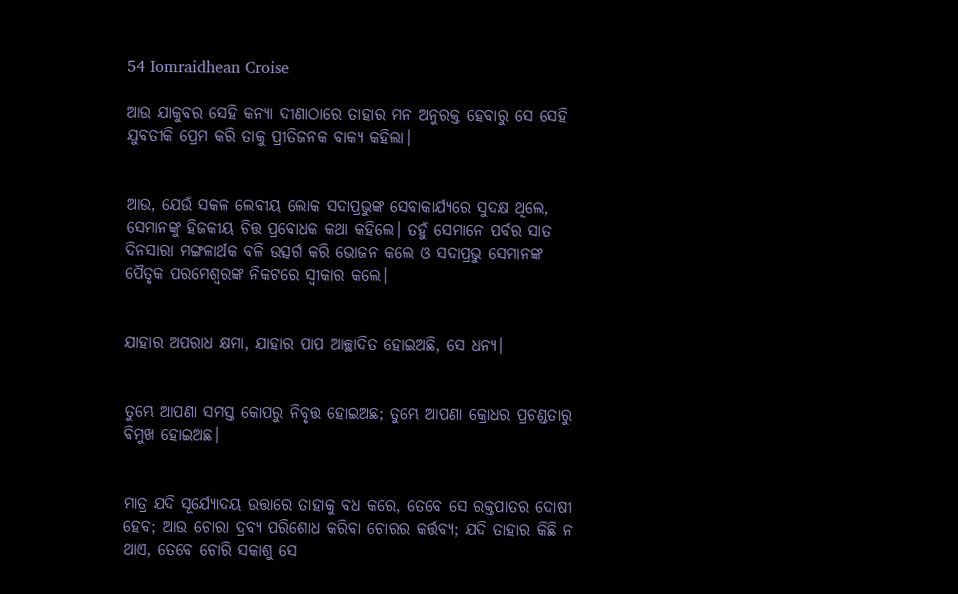54 Iomraidhean Croise

ଆଉ ଯାକୁବର ସେହି କନ୍ୟା ଦୀଣାଠାରେ ତାହାର ମନ ଅନୁରକ୍ତ ହେବାରୁ ସେ ସେହି ଯୁବତୀକି ପ୍ରେମ କରି ତାକୁ ପ୍ରୀତିଜନକ ବାକ୍ୟ କହିଲା।


ଆଉ, ଯେଉଁ ସକଳ ଲେବୀୟ ଲୋକ ସଦାପ୍ରଭୁଙ୍କ ସେବାକାର୍ଯ୍ୟରେ ସୁଦକ୍ଷ ଥିଲେ, ସେମାନଙ୍କୁ ହିଜକୀୟ ଚିତ୍ତ ପ୍ରବୋଧକ କଥା କହିଲେ। ତହୁଁ ସେମାନେ ପର୍ବର ସାତ ଦିନସାରା ମଙ୍ଗଳାର୍ଥକ ବଳି ଉତ୍ସର୍ଗ କରି ଭୋଜନ କଲେ ଓ ସଦାପ୍ରଭୁ ସେମାନଙ୍କ ପୈତୃକ ପରମେଶ୍ୱରଙ୍କ ନିକଟରେ ସ୍ୱୀକାର କଲେ।


ଯାହାର ଅପରାଧ କ୍ଷମା, ଯାହାର ପାପ ଆଚ୍ଛାଦିତ ହୋଇଅଛି, ସେ ଧନ୍ୟ।


ତୁମ୍ଭେ ଆପଣା ସମସ୍ତ କୋପରୁ ନିବୃତ୍ତ ହୋଇଅଛ; ତୁମ୍ଭେ ଆପଣା କ୍ରୋଧର ପ୍ରଚଣ୍ଡତାରୁ ବିମୁଖ ହୋଇଅଛ।


ମାତ୍ର ଯଦି ସୂର୍ଯ୍ୟୋଦୟ ଉତ୍ତାରେ ତାହାକୁ ବଧ କରେ, ତେବେ ସେ ରକ୍ତପାତର ଦୋଷୀ ହେବ; ଆଉ ଚୋରା ଦ୍ରବ୍ୟ ପରିଶୋଧ କରିବା ଚୋରର କର୍ତ୍ତବ୍ୟ; ଯଦି ତାହାର କିଛି ନ ଥାଏ, ତେବେ ଚୋରି ସକାଶୁ ସେ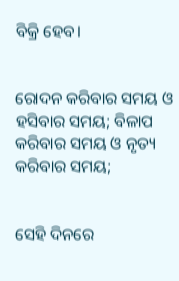ବିକ୍ରି ହେବ।


ରୋଦନ କରିବାର ସମୟ ଓ ହସିବାର ସମୟ; ବିଳାପ କରିବାର ସମୟ ଓ ନୃତ୍ୟ କରିବାର ସମୟ;


ସେହି ଦିନରେ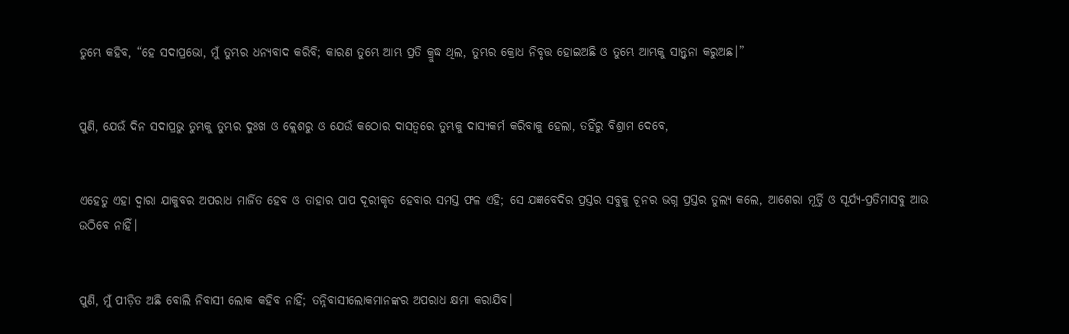ତୁମ୍ଭେ କହିବ, “ହେ ସଦାପ୍ରଭୋ, ମୁଁ ତୁମ୍ଭର ଧନ୍ୟବାଦ କରିବି; କାରଣ ତୁମ୍ଭେ ଆମ୍ଭ ପ୍ରତି କ୍ରୁଦ୍ଧ ଥିଲ, ତୁମ୍ଭର କ୍ରୋଧ ନିବୃତ୍ତ ହୋଇଅଛି ଓ ତୁମ୍ଭେ ଆମ୍ଭକୁ ସାନ୍ତ୍ୱନା କରୁଅଛ।”


ପୁଣି, ଯେଉଁ ଦିନ ସଦାପ୍ରଭୁ ତୁମ୍ଭକୁ ତୁମ୍ଭର ଦୁଃଖ ଓ କ୍ଲେଶରୁ ଓ ଯେଉଁ କଠୋର ଦାସତ୍ୱରେ ତୁମ୍ଭକୁ ଦାସ୍ୟକର୍ମ କରିବାକୁ ହେଲା, ତହିଁରୁ ବିଶ୍ରାମ ଦେବେ,


ଏହେତୁ ଏହା ଦ୍ୱାରା ଯାକୁବର ଅପରାଧ ମାର୍ଜିତ ହେବ ଓ ତାହାର ପାପ ଦୂରୀକୃତ ହେବାର ସମସ୍ତ ଫଳ ଏହି; ସେ ଯଜ୍ଞବେଦିର ପ୍ରସ୍ତର ସବୁକୁ ଚୂନର ଭଗ୍ନ ପ୍ରସ୍ତର ତୁଲ୍ୟ କଲେ, ଆଶେରା ମୂର୍ତ୍ତି ଓ ସୂର୍ଯ୍ୟ-ପ୍ରତିମାସବୁ ଆଉ ଉଠିବେ ନାହିଁ।


ପୁଣି, ମୁଁ ପୀଡ଼ିତ ଅଛି ବୋଲି ନିବାସୀ ଲୋକ କହିବ ନାହିଁ; ତନ୍ନିବାସୀଲୋକମାନଙ୍କର ଅପରାଧ କ୍ଷମା କରାଯିବ।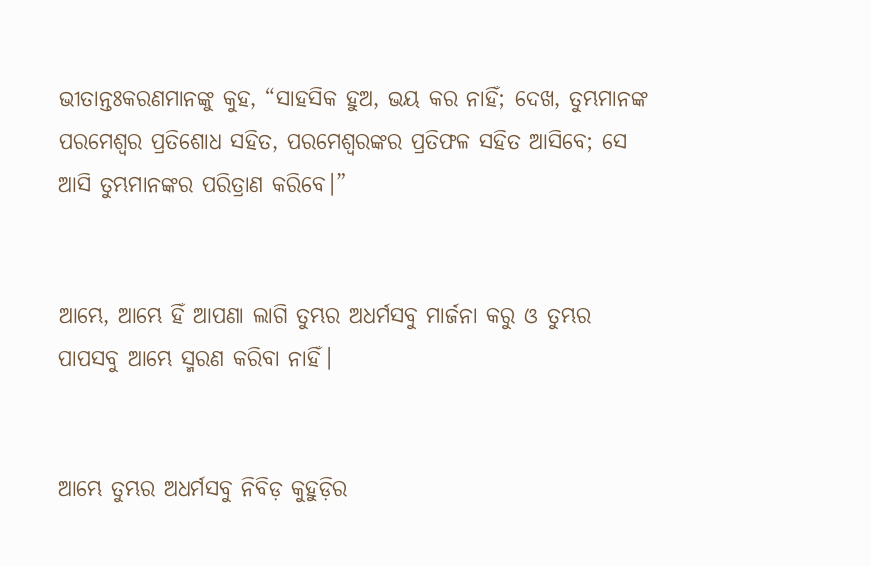ଭୀତାନ୍ତଃକରଣମାନଙ୍କୁ କୁହ, “ସାହସିକ ହୁଅ, ଭୟ କର ନାହିଁ; ଦେଖ, ତୁମ୍ଭମାନଙ୍କ ପରମେଶ୍ୱର ପ୍ରତିଶୋଧ ସହିତ, ପରମେଶ୍ୱରଙ୍କର ପ୍ରତିଫଳ ସହିତ ଆସିବେ; ସେ ଆସି ତୁମ୍ଭମାନଙ୍କର ପରିତ୍ରାଣ କରିବେ।”


ଆମ୍ଭେ, ଆମ୍ଭେ ହିଁ ଆପଣା ଲାଗି ତୁମ୍ଭର ଅଧର୍ମସବୁ ମାର୍ଜନା କରୁ ଓ ତୁମ୍ଭର ପାପସବୁ ଆମ୍ଭେ ସ୍ମରଣ କରିବା ନାହିଁ।


ଆମ୍ଭେ ତୁମ୍ଭର ଅଧର୍ମସବୁ ନିବିଡ଼ କୁହୁଡ଼ିର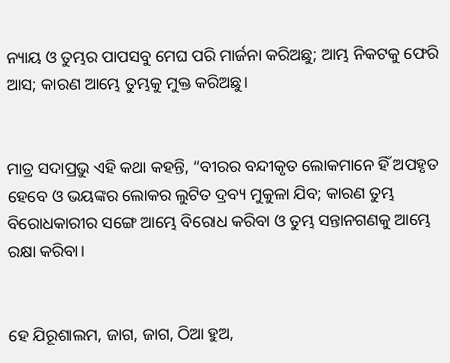ନ୍ୟାୟ ଓ ତୁମ୍ଭର ପାପସବୁ ମେଘ ପରି ମାର୍ଜନା କରିଅଛୁ; ଆମ୍ଭ ନିକଟକୁ ଫେରି ଆସ; କାରଣ ଆମ୍ଭେ ତୁମ୍ଭକୁ ମୁକ୍ତ କରିଅଛୁ।


ମାତ୍ର ସଦାପ୍ରଭୁ ଏହି କଥା କହନ୍ତି, “ବୀରର ବନ୍ଦୀକୃତ ଲୋକମାନେ ହିଁ ଅପହୃତ ହେବେ ଓ ଭୟଙ୍କର ଲୋକର ଲୁଟିତ ଦ୍ରବ୍ୟ ମୁକୁଳା ଯିବ; କାରଣ ତୁମ୍ଭ ବିରୋଧକାରୀର ସଙ୍ଗେ ଆମ୍ଭେ ବିରୋଧ କରିବା ଓ ତୁମ୍ଭ ସନ୍ତାନଗଣକୁ ଆମ୍ଭେ ରକ୍ଷା କରିବା।


ହେ ଯିରୂଶାଲମ, ଜାଗ, ଜାଗ, ଠିଆ ହୁଅ,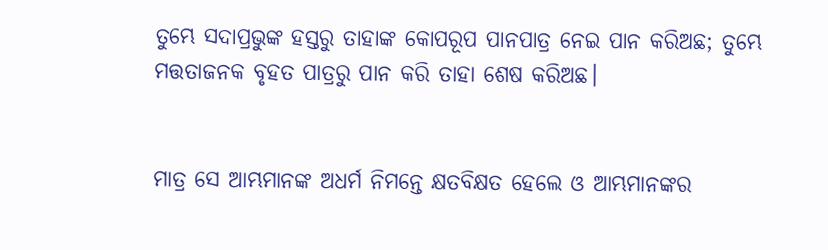ତୁମ୍ଭେ ସଦାପ୍ରଭୁଙ୍କ ହସ୍ତରୁ ତାହାଙ୍କ କୋପରୂପ ପାନପାତ୍ର ନେଇ ପାନ କରିଅଛ; ତୁମ୍ଭେ ମତ୍ତତାଜନକ ବୃହତ ପାତ୍ରରୁ ପାନ କରି ତାହା ଶେଷ କରିଅଛ।


ମାତ୍ର ସେ ଆମ୍ଭମାନଙ୍କ ଅଧର୍ମ ନିମନ୍ତେ କ୍ଷତବିକ୍ଷତ ହେଲେ ଓ ଆମ୍ଭମାନଙ୍କର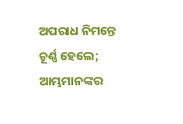ଅପରାଧ ନିମନ୍ତେ ଚୂର୍ଣ୍ଣ ହେଲେ; ଆମ୍ଭମାନଙ୍କର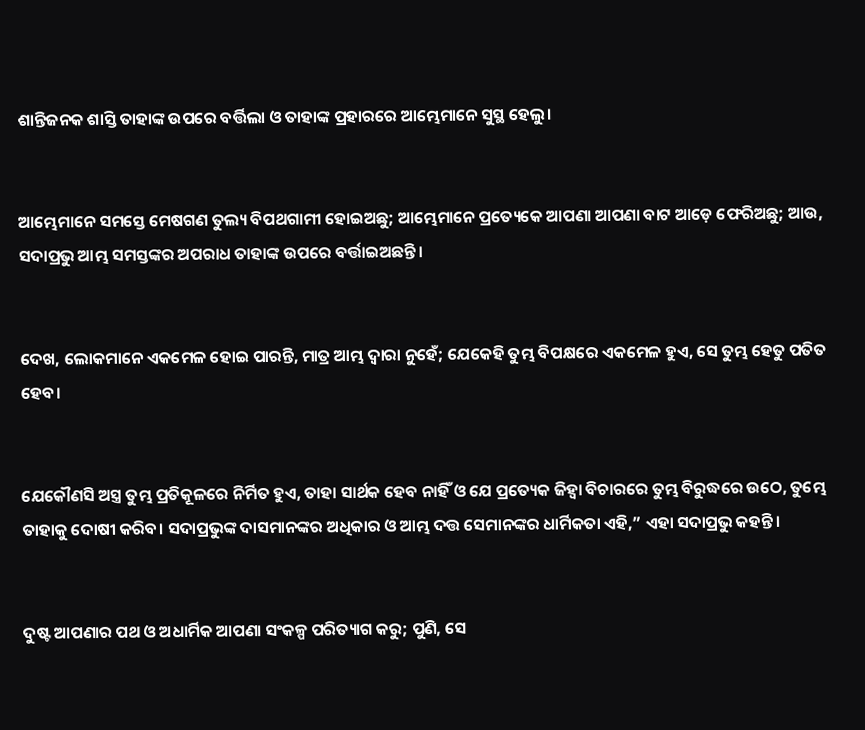ଶାନ୍ତିଜନକ ଶାସ୍ତି ତାହାଙ୍କ ଉପରେ ବର୍ତ୍ତିଲା ଓ ତାହାଙ୍କ ପ୍ରହାରରେ ଆମ୍ଭେମାନେ ସୁସ୍ଥ ହେଲୁ।


ଆମ୍ଭେମାନେ ସମସ୍ତେ ମେଷଗଣ ତୁଲ୍ୟ ବିପଥଗାମୀ ହୋଇଅଛୁ; ଆମ୍ଭେମାନେ ପ୍ରତ୍ୟେକେ ଆପଣା ଆପଣା ବାଟ ଆଡ଼େ ଫେରିଅଛୁ; ଆଉ, ସଦାପ୍ରଭୁ ଆମ୍ଭ ସମସ୍ତଙ୍କର ଅପରାଧ ତାହାଙ୍କ ଉପରେ ବର୍ତ୍ତାଇଅଛନ୍ତି।


ଦେଖ, ଲୋକମାନେ ଏକମେଳ ହୋଇ ପାରନ୍ତି, ମାତ୍ର ଆମ୍ଭ ଦ୍ୱାରା ନୁହେଁ; ଯେକେହି ତୁମ୍ଭ ବିପକ୍ଷରେ ଏକମେଳ ହୁଏ, ସେ ତୁମ୍ଭ ହେତୁ ପତିତ ହେବ।


ଯେକୌଣସି ଅସ୍ତ୍ର ତୁମ୍ଭ ପ୍ରତିକୂଳରେ ନିର୍ମିତ ହୁଏ, ତାହା ସାର୍ଥକ ହେବ ନାହିଁ ଓ ଯେ ପ୍ରତ୍ୟେକ ଜିହ୍ୱା ବିଚାରରେ ତୁମ୍ଭ ବିରୁଦ୍ଧରେ ଉଠେ, ତୁମ୍ଭେ ତାହାକୁ ଦୋଷୀ କରିବ। ସଦାପ୍ରଭୁଙ୍କ ଦାସମାନଙ୍କର ଅଧିକାର ଓ ଆମ୍ଭ ଦତ୍ତ ସେମାନଙ୍କର ଧାର୍ମିକତା ଏହି,” ଏହା ସଦାପ୍ରଭୁ କହନ୍ତି।


ଦୁଷ୍ଟ ଆପଣାର ପଥ ଓ ଅଧାର୍ମିକ ଆପଣା ସଂକଳ୍ପ ପରିତ୍ୟାଗ କରୁ; ପୁଣି, ସେ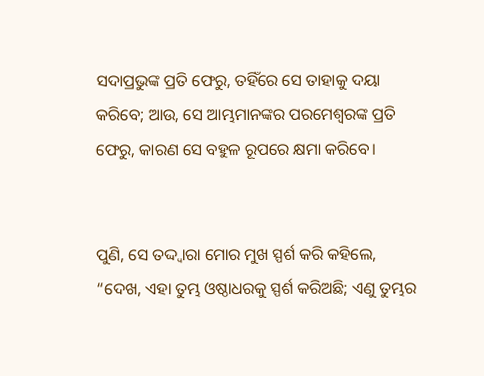ସଦାପ୍ରଭୁଙ୍କ ପ୍ରତି ଫେରୁ, ତହିଁରେ ସେ ତାହାକୁ ଦୟା କରିବେ; ଆଉ, ସେ ଆମ୍ଭମାନଙ୍କର ପରମେଶ୍ୱରଙ୍କ ପ୍ରତି ଫେରୁ, କାରଣ ସେ ବହୁଳ ରୂପରେ କ୍ଷମା କରିବେ।


ପୁଣି, ସେ ତଦ୍ଦ୍ୱାରା ମୋର ମୁଖ ସ୍ପର୍ଶ କରି କହିଲେ, “ଦେଖ, ଏହା ତୁମ୍ଭ ଓଷ୍ଠାଧରକୁ ସ୍ପର୍ଶ କରିଅଛି; ଏଣୁ ତୁମ୍ଭର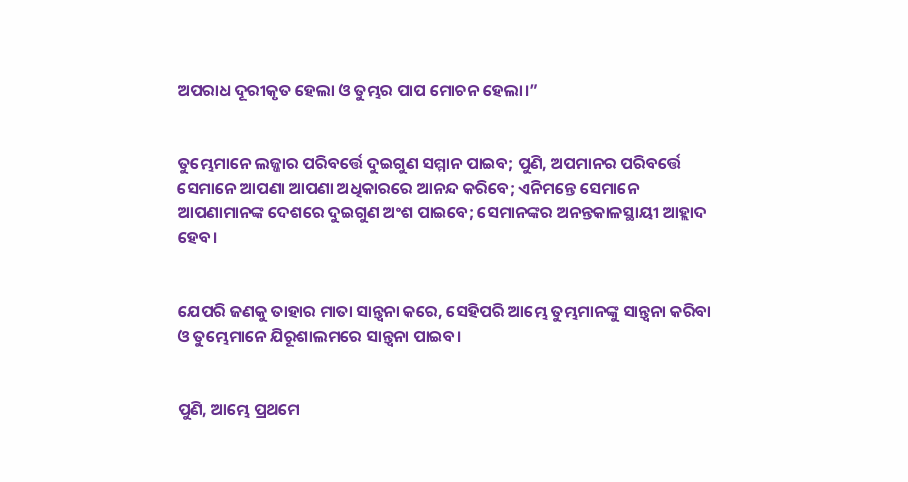ଅପରାଧ ଦୂରୀକୃତ ହେଲା ଓ ତୁମ୍ଭର ପାପ ମୋଚନ ହେଲା।”


ତୁମ୍ଭେମାନେ ଲଜ୍ଜାର ପରିବର୍ତ୍ତେ ଦୁଇଗୁଣ ସମ୍ମାନ ପାଇବ; ପୁଣି, ଅପମାନର ପରିବର୍ତ୍ତେ ସେମାନେ ଆପଣା ଆପଣା ଅଧିକାରରେ ଆନନ୍ଦ କରିବେ; ଏନିମନ୍ତେ ସେମାନେ ଆପଣାମାନଙ୍କ ଦେଶରେ ଦୁଇଗୁଣ ଅଂଶ ପାଇବେ; ସେମାନଙ୍କର ଅନନ୍ତକାଳସ୍ଥାୟୀ ଆହ୍ଲାଦ ହେବ।


ଯେପରି ଜଣକୁ ତାହାର ମାତା ସାନ୍ତ୍ୱନା କରେ, ସେହିପରି ଆମ୍ଭେ ତୁମ୍ଭମାନଙ୍କୁ ସାନ୍ତ୍ୱନା କରିବା ଓ ତୁମ୍ଭେମାନେ ଯିରୂଶାଲମରେ ସାନ୍ତ୍ୱନା ପାଇବ।


ପୁଣି, ଆମ୍ଭେ ପ୍ରଥମେ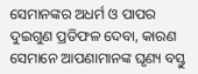ସେମାନଙ୍କର ଅଧର୍ମ ଓ ପାପର ଦୁଇଗୁଣ ପ୍ରତିଫଳ ଦେବା, କାରଣ ସେମାନେ ଆପଣାମାନଙ୍କ ଘୃଣ୍ୟ ବସ୍ତୁ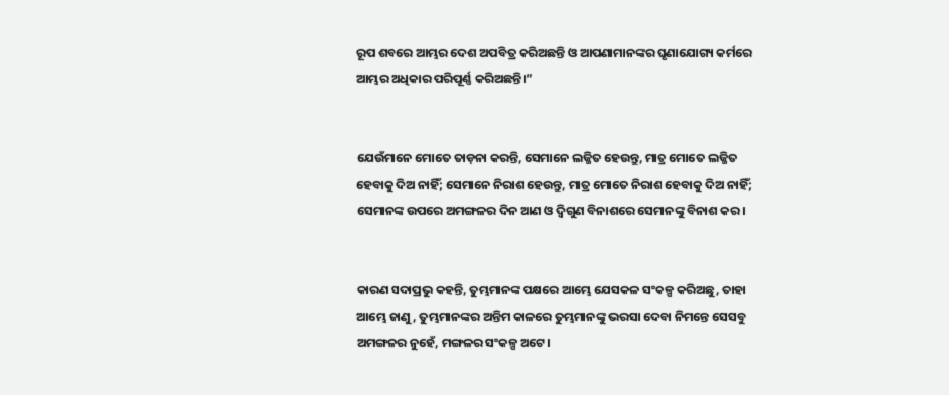ରୂପ ଶବରେ ଆମ୍ଭର ଦେଶ ଅପବିତ୍ର କରିଅଛନ୍ତି ଓ ଆପଣାମାନଙ୍କର ଘୃଣାଯୋଗ୍ୟ କର୍ମରେ ଆମ୍ଭର ଅଧିକାର ପରିପୂର୍ଣ୍ଣ କରିଅଛନ୍ତି।”


ଯେଉଁମାନେ ମୋତେ ତାଡ଼ନା କରନ୍ତି, ସେମାନେ ଲଜ୍ଜିତ ହେଉନ୍ତୁ, ମାତ୍ର ମୋତେ ଲଜ୍ଜିତ ହେବାକୁ ଦିଅ ନାହିଁ; ସେମାନେ ନିରାଶ ହେଉନ୍ତୁ, ମାତ୍ର ମୋତେ ନିରାଶ ହେବାକୁ ଦିଅ ନାହିଁ; ସେମାନଙ୍କ ଉପରେ ଅମଙ୍ଗଳର ଦିନ ଆଣ ଓ ଦ୍ୱିଗୁଣ ବିନାଶରେ ସେମାନଙ୍କୁ ବିନାଶ କର।


କାରଣ ସଦାପ୍ରଭୁ କହନ୍ତି, ତୁମ୍ଭମାନଙ୍କ ପକ୍ଷରେ ଆମ୍ଭେ ଯେସକଳ ସଂକଳ୍ପ କରିଅଛୁ, ତାହା ଆମ୍ଭେ ଜାଣୁ, ତୁମ୍ଭମାନଙ୍କର ଅନ୍ତିମ କାଳରେ ତୁମ୍ଭମାନଙ୍କୁ ଭରସା ଦେବା ନିମନ୍ତେ ସେସବୁ ଅମଙ୍ଗଳର ନୁହେଁ, ମଙ୍ଗଳର ସଂକଳ୍ପ ଅଟେ।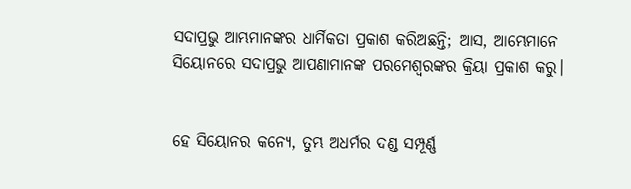ସଦାପ୍ରଭୁ ଆମ୍ଭମାନଙ୍କର ଧାର୍ମିକତା ପ୍ରକାଶ କରିଅଛନ୍ତି; ଆସ, ଆମ୍ଭେମାନେ ସିୟୋନରେ ସଦାପ୍ରଭୁ ଆପଣାମାନଙ୍କ ପରମେଶ୍ୱରଙ୍କର କ୍ରିୟା ପ୍ରକାଶ କରୁ।


ହେ ସିୟୋନର କନ୍ୟେ, ତୁମ୍ଭ ଅଧର୍ମର ଦଣ୍ଡ ସମ୍ପୂର୍ଣ୍ଣ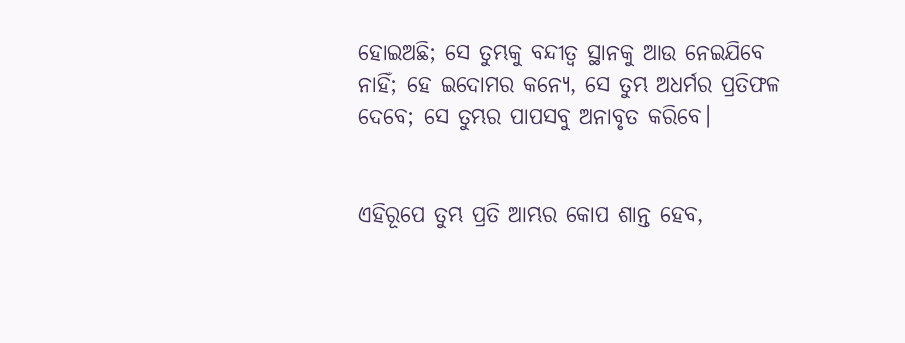ହୋଇଅଛି; ସେ ତୁମ୍ଭକୁ ବନ୍ଦୀତ୍ୱ ସ୍ଥାନକୁ ଆଉ ନେଇଯିବେ ନାହିଁ; ହେ ଇଦୋମର କନ୍ୟେ, ସେ ତୁମ୍ଭ ଅଧର୍ମର ପ୍ରତିଫଳ ଦେବେ; ସେ ତୁମ୍ଭର ପାପସବୁ ଅନାବୃତ କରିବେ।


ଏହିରୂପେ ତୁମ୍ଭ ପ୍ରତି ଆମ୍ଭର କୋପ ଶାନ୍ତ ହେବ,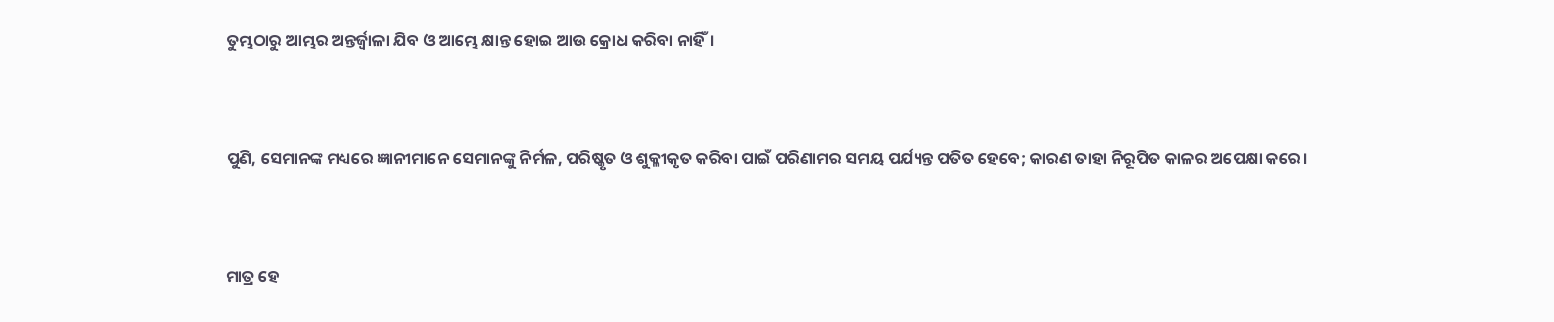ତୁମ୍ଭଠାରୁ ଆମ୍ଭର ଅନ୍ତର୍ଜ୍ୱାଳା ଯିବ ଓ ଆମ୍ଭେ କ୍ଷାନ୍ତ ହୋଇ ଆଉ କ୍ରୋଧ କରିବା ନାହିଁ।


ପୁଣି, ସେମାନଙ୍କ ମଧ୍ୟରେ ଜ୍ଞାନୀମାନେ ସେମାନଙ୍କୁ ନିର୍ମଳ, ପରିଷ୍କୃତ ଓ ଶୁକ୍ଳୀକୃତ କରିବା ପାଇଁ ପରିଣାମର ସମୟ ପର୍ଯ୍ୟନ୍ତ ପତିତ ହେବେ; କାରଣ ତାହା ନିରୂପିତ କାଳର ଅପେକ୍ଷା କରେ।


ମାତ୍ର ହେ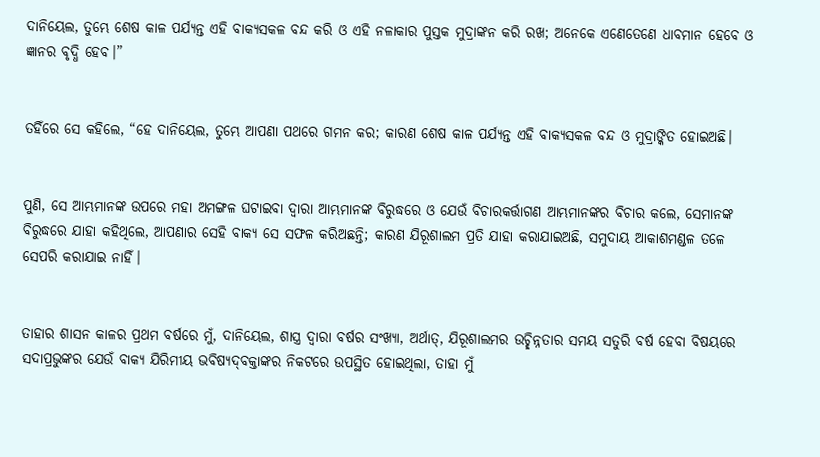ଦାନିୟେଲ, ତୁମ୍ଭେ ଶେଷ କାଳ ପର୍ଯ୍ୟନ୍ତ ଏହି ବାକ୍ୟସକଳ ବନ୍ଦ କରି ଓ ଏହି ନଳାକାର ପୁସ୍ତକ ମୁଦ୍ରାଙ୍କନ କରି ରଖ; ଅନେକେ ଏଣେତେଣେ ଧାବମାନ ହେବେ ଓ ଜ୍ଞାନର ବୃଦ୍ଧି ହେବ।”


ତହିଁରେ ସେ କହିଲେ, “ହେ ଦାନିୟେଲ, ତୁମ୍ଭେ ଆପଣା ପଥରେ ଗମନ କର; କାରଣ ଶେଷ କାଳ ପର୍ଯ୍ୟନ୍ତ ଏହି ବାକ୍ୟସକଳ ବନ୍ଦ ଓ ମୁଦ୍ରାଙ୍କିତ ହୋଇଅଛି।


ପୁଣି, ସେ ଆମ୍ଭମାନଙ୍କ ଉପରେ ମହା ଅମଙ୍ଗଳ ଘଟାଇବା ଦ୍ୱାରା ଆମ୍ଭମାନଙ୍କ ବିରୁଦ୍ଧରେ ଓ ଯେଉଁ ବିଚାରକର୍ତ୍ତାଗଣ ଆମ୍ଭମାନଙ୍କର ବିଚାର କଲେ, ସେମାନଙ୍କ ବିରୁଦ୍ଧରେ ଯାହା କହିଥିଲେ, ଆପଣାର ସେହି ବାକ୍ୟ ସେ ସଫଳ କରିଅଛନ୍ତି; କାରଣ ଯିରୂଶାଲମ ପ୍ରତି ଯାହା କରାଯାଇଅଛି, ସମୁଦାୟ ଆକାଶମଣ୍ଡଳ ତଳେ ସେପରି କରାଯାଇ ନାହିଁ।


ତାହାର ଶାସନ କାଳର ପ୍ରଥମ ବର୍ଷରେ ମୁଁ, ଦାନିୟେଲ, ଶାସ୍ତ୍ର ଦ୍ୱାରା ବର୍ଷର ସଂଖ୍ୟା, ଅର୍ଥାତ୍‍, ଯିରୂଶାଲମର ଉଚ୍ଛିନ୍ନତାର ସମୟ ସତୁରି ବର୍ଷ ହେବା ବିଷୟରେ ସଦାପ୍ରଭୁଙ୍କର ଯେଉଁ ବାକ୍ୟ ଯିରିମୀୟ ଭବିଷ୍ୟଦ୍‍ବକ୍ତାଙ୍କର ନିକଟରେ ଉପସ୍ଥିତ ହୋଇଥିଲା, ତାହା ମୁଁ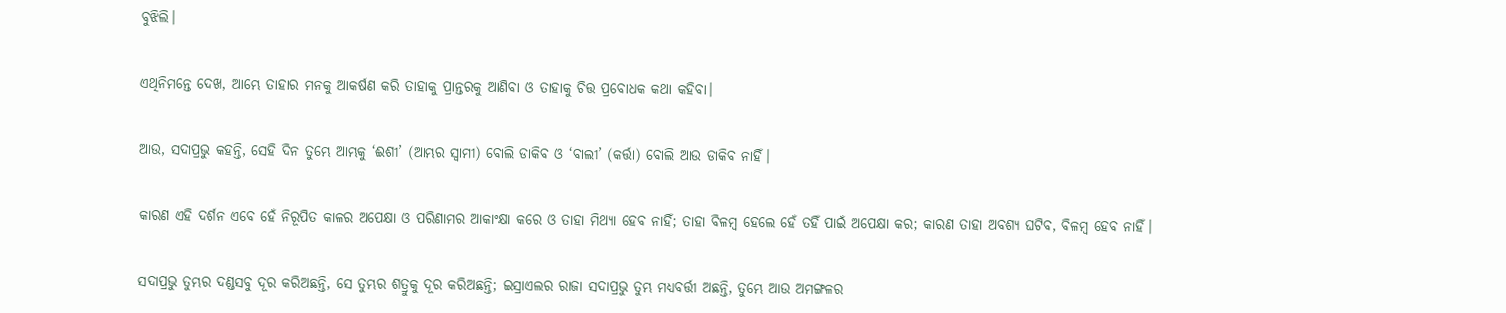ବୁଝିଲି।


ଏଥିନିମନ୍ତେ ଦେଖ, ଆମ୍ଭେ ତାହାର ମନକୁ ଆକର୍ଷଣ କରି ତାହାକୁ ପ୍ରାନ୍ତରକୁ ଆଣିବା ଓ ତାହାକୁ ଚିତ୍ତ ପ୍ରବୋଧକ କଥା କହିବା।


ଆଉ, ସଦାପ୍ରଭୁ କହନ୍ତି, ସେହି ଦିନ ତୁମ୍ଭେ ଆମ୍ଭକୁ ‘ଈଶୀ’ (ଆମ୍ଭର ସ୍ୱାମୀ) ବୋଲି ଡାକିବ ଓ ‘ବାଲୀ’ (କର୍ତ୍ତା) ବୋଲି ଆଉ ଡାକିବ ନାହିଁ।


କାରଣ ଏହି ଦର୍ଶନ ଏବେ ହେଁ ନିରୂପିତ କାଳର ଅପେକ୍ଷା ଓ ପରିଣାମର ଆକାଂକ୍ଷା କରେ ଓ ତାହା ମିଥ୍ୟା ହେବ ନାହିଁ; ତାହା ବିଳମ୍ବ ହେଲେ ହେଁ ତହିଁ ପାଇଁ ଅପେକ୍ଷା କର; କାରଣ ତାହା ଅବଶ୍ୟ ଘଟିବ, ବିଳମ୍ବ ହେବ ନାହିଁ।


ସଦାପ୍ରଭୁ ତୁମ୍ଭର ଦଣ୍ଡସବୁ ଦୂର କରିଅଛନ୍ତି, ସେ ତୁମ୍ଭର ଶତ୍ରୁକୁ ଦୂର କରିଅଛନ୍ତି; ଇସ୍ରାଏଲର ରାଜା ସଦାପ୍ରଭୁ ତୁମ୍ଭ ମଧ୍ୟବର୍ତ୍ତୀ ଅଛନ୍ତି, ତୁମ୍ଭେ ଆଉ ଅମଙ୍ଗଳର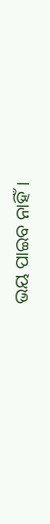ଭୟ ପାଇବ ନାହିଁ।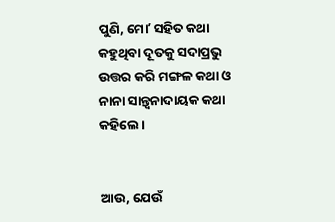ପୁଣି, ମୋʼ ସହିତ କଥା କହୁଥିବା ଦୂତକୁ ସଦାପ୍ରଭୁ ଉତ୍ତର କରି ମଙ୍ଗଳ କଥା ଓ ନାନା ସାନ୍ତ୍ୱନାଦାୟକ କଥା କହିଲେ।


ଆଉ, ଯେଉଁ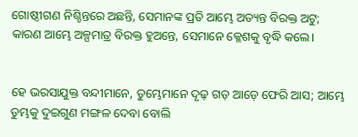ଗୋଷ୍ଠୀଗଣ ନିଶ୍ଚିନ୍ତରେ ଅଛନ୍ତି, ସେମାନଙ୍କ ପ୍ରତି ଆମ୍ଭେ ଅତ୍ୟନ୍ତ ବିରକ୍ତ ଅଟୁ; କାରଣ ଆମ୍ଭେ ଅଳ୍ପମାତ୍ର ବିରକ୍ତ ହୁଅନ୍ତେ, ସେମାନେ କ୍ଳେଶକୁ ବୃଦ୍ଧି କଲେ।


ହେ ଭରସାଯୁକ୍ତ ବନ୍ଦୀମାନେ, ତୁମ୍ଭେମାନେ ଦୃଢ଼ ଗଡ଼ ଆଡ଼େ ଫେରି ଆସ; ଆମ୍ଭେ ତୁମ୍ଭକୁ ଦୁଇଗୁଣ ମଙ୍ଗଳ ଦେବା ବୋଲି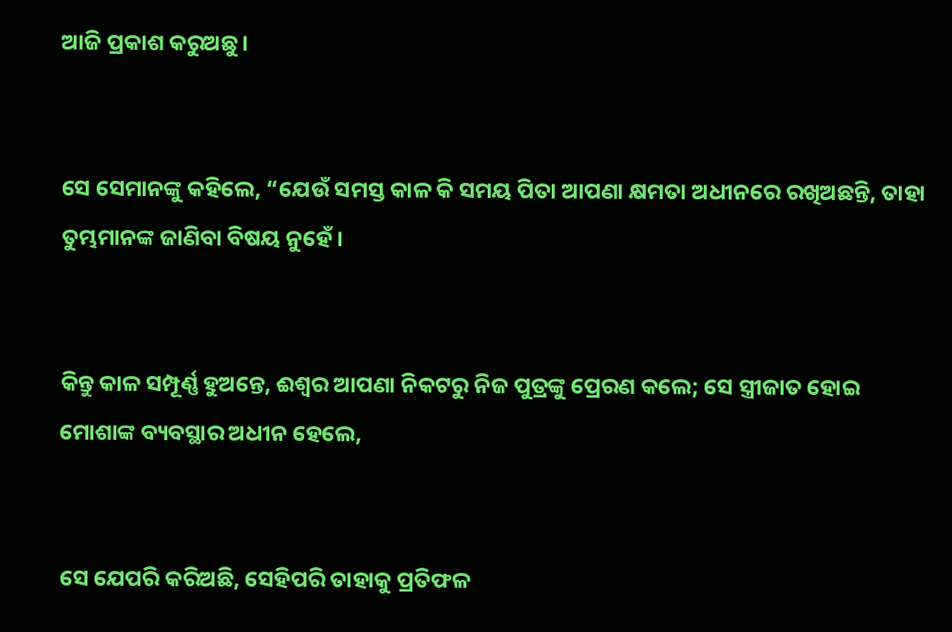ଆଜି ପ୍ରକାଶ କରୁଅଛୁ।


ସେ ସେମାନଙ୍କୁ କହିଲେ, “ଯେଉଁ ସମସ୍ତ କାଳ କି ସମୟ ପିତା ଆପଣା କ୍ଷମତା ଅଧୀନରେ ରଖିଅଛନ୍ତି, ତାହା ତୁମ୍ଭମାନଙ୍କ ଜାଣିବା ବିଷୟ ନୁହେଁ।


କିନ୍ତୁ କାଳ ସମ୍ପୂର୍ଣ୍ଣ ହୁଅନ୍ତେ, ଈଶ୍ବର ଆପଣା ନିକଟରୁ ନିଜ ପୁତ୍ରଙ୍କୁ ପ୍ରେରଣ କଲେ; ସେ ସ୍ତ୍ରୀଜାତ ହୋଇ ମୋଶାଙ୍କ ବ୍ୟବସ୍ଥାର ଅଧୀନ ହେଲେ,


ସେ ଯେପରି କରିଅଛି, ସେହିପରି ତାହାକୁ ପ୍ରତିଫଳ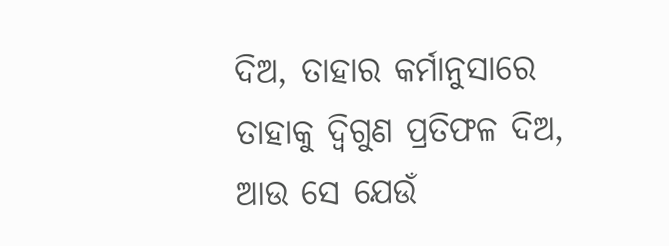ଦିଅ, ତାହାର କର୍ମାନୁସାରେ ତାହାକୁ ଦ୍ୱିଗୁଣ ପ୍ରତିଫଳ ଦିଅ, ଆଉ ସେ ଯେଉଁ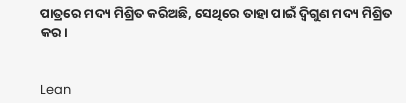ପାତ୍ରରେ ମଦ୍ୟ ମିଶ୍ରିତ କରିଅଛି, ସେଥିରେ ତାହା ପାଇଁ ଦ୍ୱିଗୁଣ ମଦ୍ୟ ମିଶ୍ରିତ କର।


Lean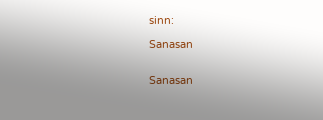sinn:

Sanasan


Sanasan